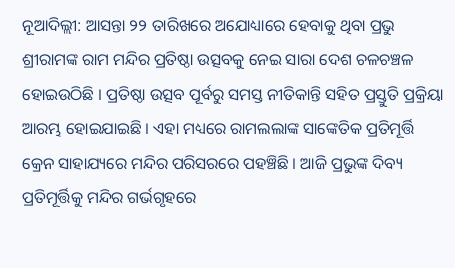ନୂଆଦିଲ୍ଲୀ: ଆସନ୍ତା ୨୨ ତାରିଖରେ ଅଯୋଧ୍ୟାରେ ହେବାକୁ ଥିବା ପ୍ରଭୁ ଶ୍ରୀରାମଙ୍କ ରାମ ମନ୍ଦିର ପ୍ରତିଷ୍ଠା ଉତ୍ସବକୁ ନେଇ ସାରା ଦେଶ ଚଳଚଞ୍ଚଳ ହୋଇଉଠିଛି । ପ୍ରତିଷ୍ଠା ଉତ୍ସବ ପୂର୍ବରୁ ସମସ୍ତ ନୀତିକାନ୍ତି ସହିତ ପ୍ରସ୍ତୁତି ପ୍ରକ୍ରିୟା ଆରମ୍ଭ ହୋଇଯାଇଛି । ଏହା ମଧ୍ୟରେ ରାମଲଲାଙ୍କ ସାଙ୍କେତିକ ପ୍ରତିମୂର୍ତ୍ତି କ୍ରେନ ସାହାଯ୍ୟରେ ମନ୍ଦିର ପରିସରରେ ପହଞ୍ଚିଛି । ଆଜି ପ୍ରଭୁଙ୍କ ଦିବ୍ୟ ପ୍ରତିମୂର୍ତ୍ତିକୁ ମନ୍ଦିର ଗର୍ଭଗୃହରେ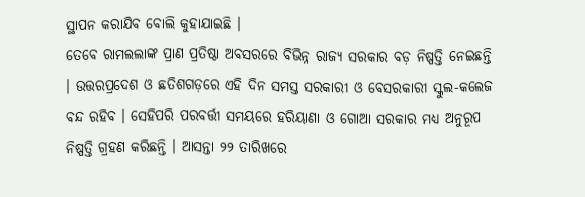ସ୍ଥାପନ କରାଯିବ ବୋଲି କୁହାଯାଇଛି ।
ତେବେ ରାମଲଲାଙ୍କ ପ୍ରାଣ ପ୍ରତିଷ୍ଠା ଅବସରରେ ବିଭିନ୍ନ ରାଜ୍ୟ ସରକାର ବଡ଼ ନିଷ୍ପତ୍ତି ନେଇଛନ୍ତି । ଉତ୍ତରପ୍ରଦେଶ ଓ ଛତିଶଗଡ଼ରେ ଏହି ଦିନ ସମସ୍ତ ସରକାରୀ ଓ ବେସରକାରୀ ସ୍କୁଲ-କଲେଜ ବନ୍ଦ ରହିବ । ସେହିପରି ପରବର୍ତ୍ତୀ ସମୟରେ ହରିୟାଣା ଓ ଗୋଆ ସରକାର ମଧ୍ୟ ଅନୁରୂପ ନିଷ୍ପତ୍ତି ଗ୍ରହଣ କରିଛନ୍ତି । ଆସନ୍ତା ୨୨ ତାରିଖରେ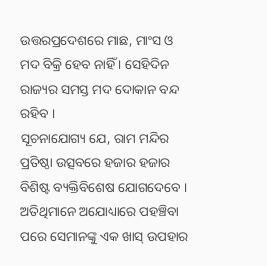ଉତ୍ତରପ୍ରଦେଶରେ ମାଛ, ମାଂସ ଓ ମଦ ବିକ୍ରି ହେବ ନାହିଁ । ସେହିଦିନ ରାଜ୍ୟର ସମସ୍ତ ମଦ ଦୋକାନ ବନ୍ଦ ରହିବ ।
ସୂଚନାଯୋଗ୍ୟ ଯେ, ରାମ ମନ୍ଦିର ପ୍ରତିଷ୍ଠା ଉତ୍ସବରେ ହଜାର ହଜାର ବିଶିଷ୍ଟ ବ୍ୟକ୍ତିବିଶେଷ ଯୋଗଦେବେ । ଅତିଥିମାନେ ଅଯୋଧ୍ୟାରେ ପହଞ୍ଚିବା ପରେ ସେମାନଙ୍କୁ ଏକ ଖାସ୍ ଉପହାର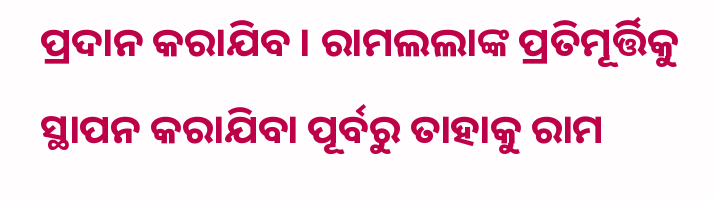ପ୍ରଦାନ କରାଯିବ । ରାମଲଲାଙ୍କ ପ୍ରତିମୂର୍ତ୍ତିକୁ ସ୍ଥାପନ କରାଯିବା ପୂର୍ବରୁ ତାହାକୁ ରାମ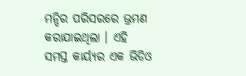ମନ୍ଦିର ପରିସରରେ ଭ୍ରମଣ କରାଯାଇଥିଲା । ଏହି ସମସ୍ତ କାର୍ୟ୍ୟର ଏକ ଭିଡିଓ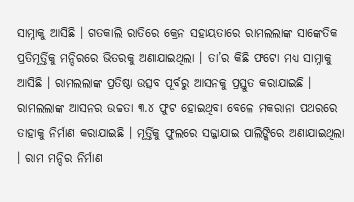ସାମ୍ନାକୁ ଆସିଛି । ଗତକାଲି ରାତିରେ କ୍ରେନ ସହାୟତାରେ ରାମଲଲାଙ୍କ ସାଙ୍କେତିକ ପ୍ରତିମୂର୍ତ୍ତିକୁ ମନ୍ଦିରରେ ଭିତରକୁ ଅଣାଯାଇଥିଲା । ତା’ର କିଛି ଫଟୋ ମଧ୍ୟ ସାମ୍ନାକୁ ଆସିଛି । ରାମଲଲାଙ୍କ ପ୍ରତିଷ୍ଠା ଉତ୍ସବ ପୂର୍ବରୁ ଆସନକୁ ପ୍ରସ୍ତୁତ କରାଯାଇଛି । ରାମଲଲାଙ୍କ ଆସନର ଉଚ୍ଚତା ୩.୪ ଫୁଟ ହୋଇଥିବା ବେଳେ ମକରାନା ପଥରରେ ତାହାକୁ ନିର୍ମାଣ କରାଯାଇଛି । ମୂର୍ତ୍ତିକୁ ଫୁଲରେ ସଜ୍ଜାଯାଇ ପାଲିଙ୍କିରେ ଅଣାଯାଇଥିଲା । ରାମ ମନ୍ଦିର ନିର୍ମାଣ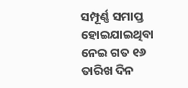ସମ୍ପୂର୍ଣ୍ଣ ସମାପ୍ତ ହୋଇଯାଇଥିବା ନେଇ ଗତ ୧୬ ତାରିଖ ଦିନ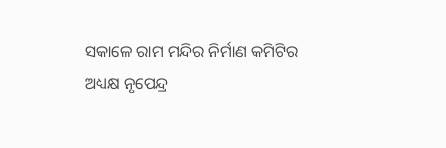ସକାଳେ ରାମ ମନ୍ଦିର ନିର୍ମାଣ କମିଟିର ଅଧ୍ୟକ୍ଷ ନୃପେନ୍ଦ୍ର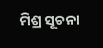ମିଶ୍ର ସୂଚନା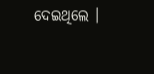ଦେଇଥିଲେ ।